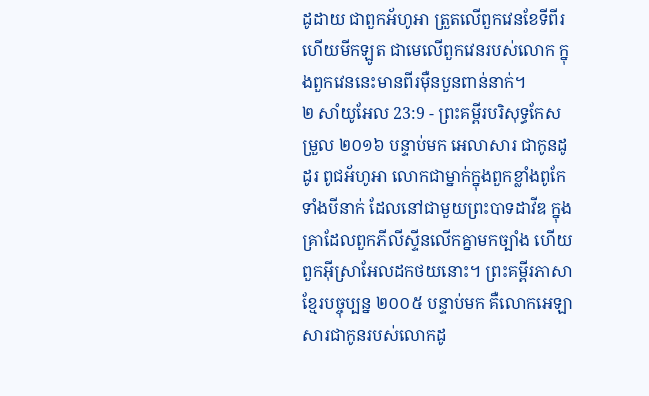ដូដាយ ជាពួកអ័ហូអា ត្រួតលើពួកវេនខែទីពីរ ហើយមីកឡូត ជាមេលើពួកវេនរបស់លោក ក្នុងពួកវេននេះមានពីរម៉ឺនបួនពាន់នាក់។
២ សាំយូអែល 23:9 - ព្រះគម្ពីរបរិសុទ្ធកែសម្រួល ២០១៦ បន្ទាប់មក អេលាសារ ជាកូនដូដូរ ពូជអ័ហូអា លោកជាម្នាក់ក្នុងពួកខ្លាំងពូកែទាំងបីនាក់ ដែលនៅជាមួយព្រះបាទដាវីឌ ក្នុងគ្រាដែលពួកភីលីស្ទីនលើកគ្នាមកច្បាំង ហើយពួកអ៊ីស្រាអែលដកថយនោះ។ ព្រះគម្ពីរភាសាខ្មែរបច្ចុប្បន្ន ២០០៥ បន្ទាប់មក គឺលោកអេឡាសារជាកូនរបស់លោកដូ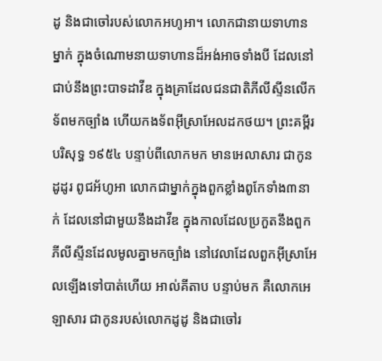ដូ និងជាចៅរបស់លោកអហូអា។ លោកជានាយទាហានម្នាក់ ក្នុងចំណោមនាយទាហានដ៏អង់អាចទាំងបី ដែលនៅជាប់នឹងព្រះបាទដាវីឌ ក្នុងគ្រាដែលជនជាតិភីលីស្ទីនលើកទ័ពមកច្បាំង ហើយកងទ័ពអ៊ីស្រាអែលដកថយ។ ព្រះគម្ពីរបរិសុទ្ធ ១៩៥៤ បន្ទាប់ពីលោកមក មានអេលាសារ ជាកូនដូដូរ ពូជអ័ហូអា លោកជាម្នាក់ក្នុងពួកខ្លាំងពូកែទាំង៣នាក់ ដែលនៅជាមួយនឹងដាវីឌ ក្នុងកាលដែលប្រកួតនឹងពួកភីលីស្ទីនដែលមូលគ្នាមកច្បាំង នៅវេលាដែលពួកអ៊ីស្រាអែលឡើងទៅបាត់ហើយ អាល់គីតាប បន្ទាប់មក គឺលោកអេឡាសារ ជាកូនរបស់លោកដូដូ និងជាចៅរ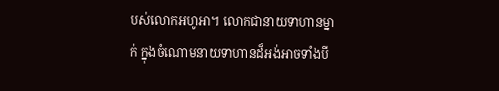បស់លោកអហូអា។ លោកជានាយទាហានម្នាក់ ក្នុងចំណោមនាយទាហានដ៏អង់អាចទាំងបី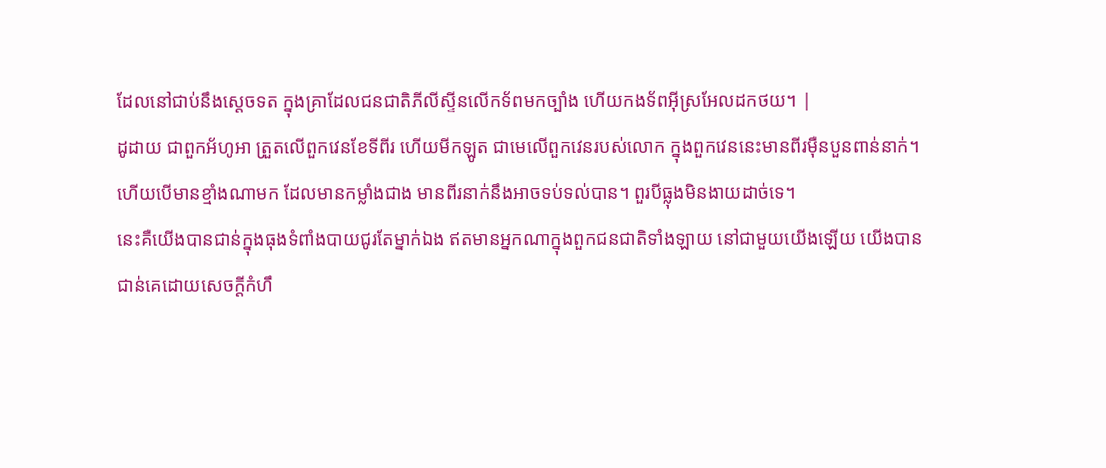ដែលនៅជាប់នឹងស្តេចទត ក្នុងគ្រាដែលជនជាតិភីលីស្ទីនលើកទ័ពមកច្បាំង ហើយកងទ័ពអ៊ីស្រអែលដកថយ។ |
ដូដាយ ជាពួកអ័ហូអា ត្រួតលើពួកវេនខែទីពីរ ហើយមីកឡូត ជាមេលើពួកវេនរបស់លោក ក្នុងពួកវេននេះមានពីរម៉ឺនបួនពាន់នាក់។
ហើយបើមានខ្មាំងណាមក ដែលមានកម្លាំងជាង មានពីរនាក់នឹងអាចទប់ទល់បាន។ ពួរបីធ្លុងមិនងាយដាច់ទេ។
នេះគឺយើងបានជាន់ក្នុងធុងទំពាំងបាយជូរតែម្នាក់ឯង ឥតមានអ្នកណាក្នុងពួកជនជាតិទាំងឡាយ នៅជាមួយយើងឡើយ យើងបានជាន់គេដោយសេចក្ដីកំហឹ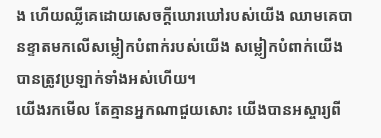ង ហើយឈ្លីគេដោយសេចក្ដីឃោរឃៅរបស់យើង ឈាមគេបានខ្ទាតមកលើសម្លៀកបំពាក់របស់យើង សម្លៀកបំពាក់យើងបានត្រូវប្រឡាក់ទាំងអស់ហើយ។
យើងរកមើល តែគ្មានអ្នកណាជួយសោះ យើងបានអស្ចារ្យពី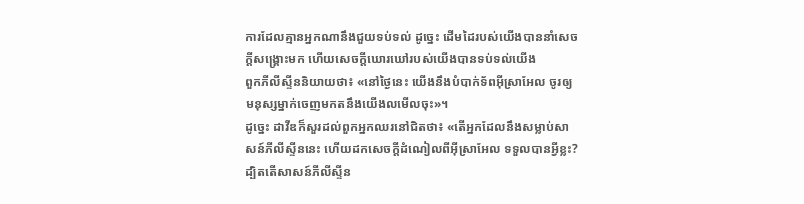ការដែលគ្មានអ្នកណានឹងជួយទប់ទល់ ដូច្នេះ ដើមដៃរបស់យើងបាននាំសេចក្ដីសង្គ្រោះមក ហើយសេចក្ដីឃោរឃៅរបស់យើងបានទប់ទល់យើង
ពួកភីលីស្ទីននិយាយថា៖ «នៅថ្ងៃនេះ យើងនឹងបំបាក់ទ័ពអ៊ីស្រាអែល ចូរឲ្យមនុស្សម្នាក់ចេញមកតនឹងយើងលមើលចុះ»។
ដូច្នេះ ដាវីឌក៏សួរដល់ពួកអ្នកឈរនៅជិតថា៖ «តើអ្នកដែលនឹងសម្លាប់សាសន៍ភីលីស្ទីននេះ ហើយដកសេចក្ដីដំណៀលពីអ៊ីស្រាអែល ទទួលបានអ្វីខ្លះ? ដ្បិតតើសាសន៍ភីលីស្ទីន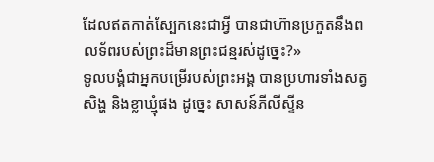ដែលឥតកាត់ស្បែកនេះជាអ្វី បានជាហ៊ានប្រកួតនឹងពលទ័ពរបស់ព្រះដ៏មានព្រះជន្មរស់ដូច្នេះ?»
ទូលបង្គំជាអ្នកបម្រើរបស់ព្រះអង្គ បានប្រហារទាំងសត្វសិង្ហ និងខ្លាឃ្មុំផង ដូច្នេះ សាសន៍ភីលីស្ទីន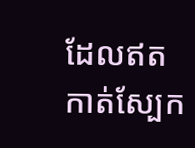ដែលឥតកាត់ស្បែក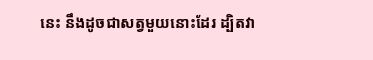នេះ នឹងដូចជាសត្វមួយនោះដែរ ដ្បិតវា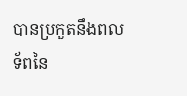បានប្រកួតនឹងពលទ័ពនៃ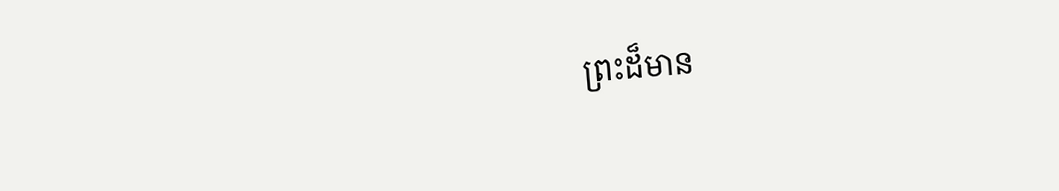ព្រះដ៏មាន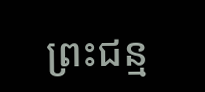ព្រះជន្ម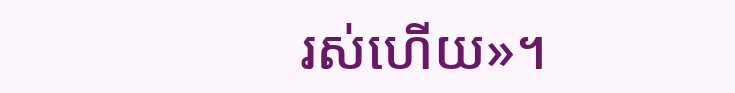រស់ហើយ»។